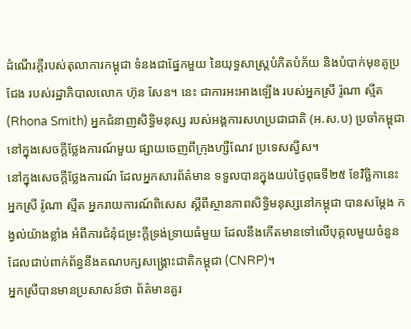ដំណើរក្តីរបស់តុលាការកម្ពុជា ទំនងជាផ្នែកមួយ នៃយុទ្ធសាស្ត្របំភិតបំភ័យ និងបំបាក់មុខគូប្រជែង របស់រដ្ឋាភិបាលលោក ហ៊ុន សែន។ នេះ ជាការអះអាងឡើង របស់អ្នកស្រី រ៉ូណា ស្មីត (Rhona Smith) អ្នកជំនាញសិទ្ធិមនុស្ស របស់អង្គការសហប្រជាជាតិ (អ.ស.ប) ប្រចាំកម្ពុជា នៅក្នុងសេចក្ដីថ្លែងការណ៍មួយ ផ្សាយចេញពីក្រុងហ្សឺណែវ ប្រទេសស្វីស។
នៅក្នុងសេចក្ដីថ្លែងការណ៍ ដែលអ្នកសារព័ត៌មាន ទទួលបានក្នុងយប់ថ្ងៃពុធទី២៥ ខែវិច្ឆិកានេះ អ្នកស្រី រ៉ូណា ស្មីត អ្នករាយការណ៍ពិសេស ស្តីពីស្ថានភាពសិទ្ធិមនុស្សនៅកម្ពុជា បានសម្តែង កង្វល់យ៉ាងខ្លាំង អំពីការជំនុំជម្រះក្តីទ្រង់ទ្រាយធំមួយ ដែលនឹងកើតមានទៅលើបុគ្គលមួយចំនួន ដែលជាប់ពាក់ព័ន្ធនឹងគណបក្សសង្គ្រោះជាតិកម្ពុជា (CNRP)។
អ្នកស្រីបានមានប្រសាសន៍ថា ព័ត៌មានគួរ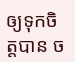ឲ្យទុកចិត្តបាន ច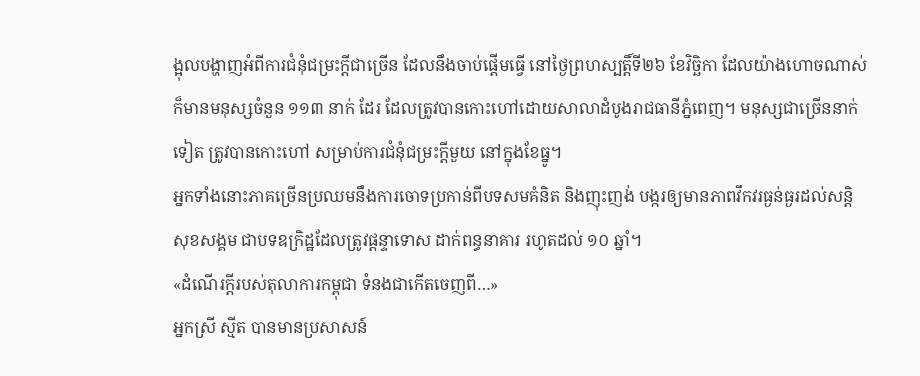ង្អុលបង្ហាញអំពីការជំនុំជម្រះក្តីជាច្រើន ដែលនឹងចាប់ផ្តើមធ្វើ នៅថ្ងៃព្រហស្បត្តិ៍ទី២៦ ខែវិច្ឆិកា ដែលយ៉ាងហោចណាស់ ក៏មានមនុស្សចំនួន ១១៣ នាក់ ដែរ ដែលត្រូវបានកោះហៅដោយសាលាដំបូងរាជធានីភ្នំពេញ។ មនុស្សជាច្រើននាក់ទៀត ត្រូវបានកោះហៅ សម្រាប់ការជំនុំជម្រះក្តីមួយ នៅក្នុងខែធ្នូ។
អ្នកទាំងនោះភាគច្រើនប្រឈមនឹងការចោទប្រកាន់ពីបទសមគំនិត និងញុះញង់ បង្ករឲ្យមានភាពវឹកវរធ្ងន់ធ្ងរដល់សន្តិសុខសង្គម ជាបទឧក្រិដ្ឋដែលត្រូវផ្តន្ទាទោស ដាក់ពន្ធនាគារ រហូតដល់ ១០ ឆ្នាំ។
«ដំណើរក្តីរបស់តុលាការកម្ពុជា ទំនងជាកើតចេញពី…»
អ្នកស្រី ស្មីត បានមានប្រសាសន៍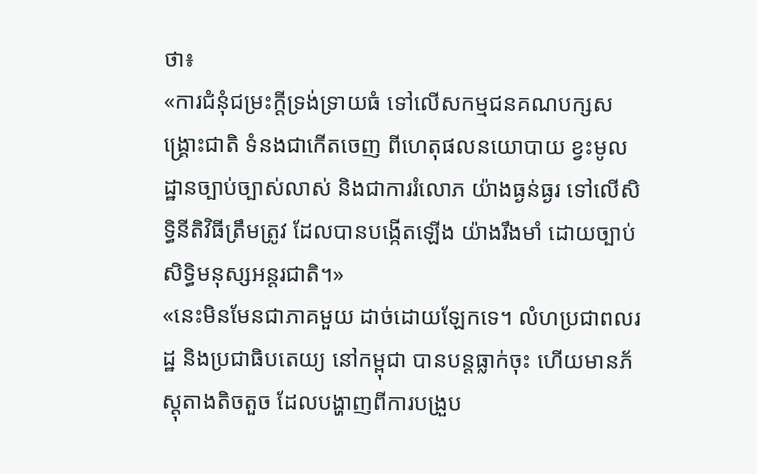ថា៖
«ការជំនុំជម្រះក្តីទ្រង់ទ្រាយធំ ទៅលើសកម្មជនគណបក្សសង្គ្រោះជាតិ ទំនងជាកើតចេញ ពីហេតុផលនយោបាយ ខ្វះមូលដ្ឋានច្បាប់ច្បាស់លាស់ និងជាការរំលោភ យ៉ាងធ្ងន់ធ្ងរ ទៅលើសិទ្ធិនីតិវិធីត្រឹមត្រូវ ដែលបានបង្កើតឡើង យ៉ាងរឹងមាំ ដោយច្បាប់សិទ្ធិមនុស្សអន្តរជាតិ។»
«នេះមិនមែនជាភាគមួយ ដាច់ដោយឡែកទេ។ លំហប្រជាពលរដ្ឋ និងប្រជាធិបតេយ្យ នៅកម្ពុជា បានបន្តធ្លាក់ចុះ ហើយមានភ័ស្តុតាងតិចតួច ដែលបង្ហាញពីការបង្រួប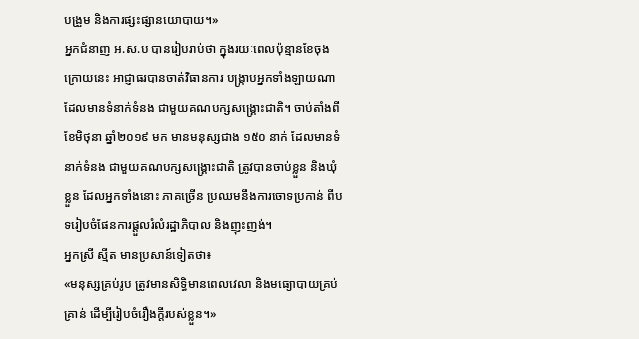បង្រួម និងការផ្សះផ្សានយោបាយ។»
អ្នកជំនាញ អ.ស.ប បានរៀបរាប់ថា ក្នុងរយៈពេលប៉ុន្មានខែចុងក្រោយនេះ អាជ្ញាធរបានចាត់វិធានការ បង្ក្រាបអ្នកទាំងឡាយណា ដែលមានទំនាក់ទំនង ជាមួយគណបក្សសង្គ្រោះជាតិ។ ចាប់តាំងពីខែមិថុនា ឆ្នាំ២០១៩ មក មានមនុស្សជាង ១៥០ នាក់ ដែលមានទំនាក់ទំនង ជាមួយគណបក្សសង្គ្រោះជាតិ ត្រូវបានចាប់ខ្លួន និងឃុំខ្លួន ដែលអ្នកទាំងនោះ ភាគច្រើន ប្រឈមនឹងការចោទប្រកាន់ ពីបទរៀបចំផែនការផ្តួលរំលំរដ្ឋាភិបាល និងញុះញង់។
អ្នកស្រី ស្មីត មានប្រសាន៍ទៀតថា៖
«មនុស្សគ្រប់រូប ត្រូវមានសិទ្ធិមានពេលវេលា និងមធ្យោបាយគ្រប់គ្រាន់ ដើម្បីរៀបចំរឿងក្តីរបស់ខ្លួន។»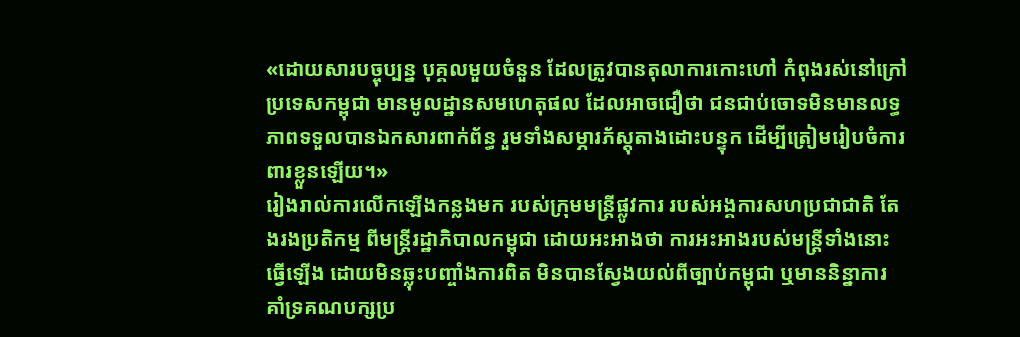«ដោយសារបច្ចុប្បន្ន បុគ្គលមួយចំនួន ដែលត្រូវបានតុលាការកោះហៅ កំពុងរស់នៅក្រៅប្រទេសកម្ពុជា មានមូលដ្ឋានសមហេតុផល ដែលអាចជឿថា ជនជាប់ចោទមិនមានលទ្ធភាពទទួលបានឯកសារពាក់ព័ន្ធ រួមទាំងសម្ភារភ័ស្តុតាងដោះបន្ទុក ដើម្បីត្រៀមរៀបចំការពារខ្លួនឡើយ។»
រៀងរាល់ការលើកឡើងកន្លងមក របស់ក្រុមមន្ត្រីផ្លូវការ របស់អង្គការសហប្រជាជាតិ តែងរងប្រតិកម្ម ពីមន្ត្រីរដ្ឋាភិបាលកម្ពុជា ដោយអះអាងថា ការអះអាងរបស់មន្ត្រីទាំងនោះ ធ្វើឡើង ដោយមិនឆ្លុះបញ្ចាំងការពិត មិនបានស្វែងយល់ពីច្បាប់កម្ពុជា ឬមាននិន្នាការ គាំទ្រគណបក្សប្រ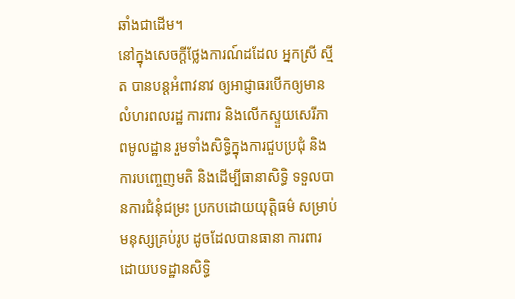ឆាំងជាដើម។
នៅក្នុងសេចក្ដីថ្លែងការណ៍ដដែល អ្នកស្រី ស្មីត បានបន្តអំពាវនាវ ឲ្យអាជ្ញាធរបើកឲ្យមានលំហរពលរដ្ឋ ការពារ និងលើកស្ទួយសេរីភាពមូលដ្ឋាន រួមទាំងសិទ្ធិក្នុងការជួបប្រជុំ និងការបញ្ចេញមតិ និងដើម្បីធានាសិទ្ធិ ទទួលបានការជំនុំជម្រះ ប្រកបដោយយុត្តិធម៌ សម្រាប់មនុស្សគ្រប់រូប ដូចដែលបានធានា ការពារដោយបទដ្ឋានសិទ្ធិ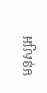មនុស្សអ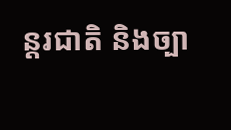ន្តរជាតិ និងច្បា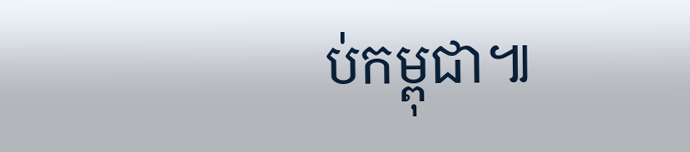ប់កម្ពុជា៕